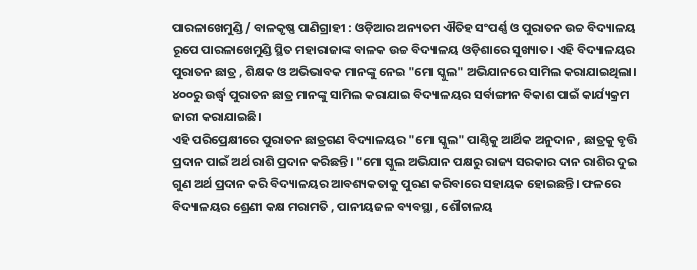ପାରଳାଖେମୁଣ୍ଡି / ବାଳକୃଷ୍ଣ ପାଣିଗ୍ରାହୀ : ଓଡ଼ିଆର ଅନ୍ୟତମ ଐତିହ ସଂପର୍ଣ୍ଣ ଓ ପୁରାତନ ଉଚ୍ଚ ବିଦ୍ୟାଳୟ ରୂପେ ପାରଳାଖେମୁଣ୍ଡି ସ୍ଥିତ ମହାରାଜାଙ୍କ ବାଳକ ଉଚ୍ଚ ବିଦ୍ୟାଳୟ ଓଡ଼ିଶାରେ ସୁଖ୍ୟାତ। ଏହି ବିଦ୍ୟାଳୟର ପୁରାତନ ଛାତ୍ର , ଶିକ୍ଷକ ଓ ଅଭିଭାବକ ମାନଙ୍କୁ ନେଇ "ମୋ ସ୍କୁଲ" ଅଭିଯାନରେ ସାମିଲ କରାଯାଇଥିଲା। ୪୦୦ରୁ ଉର୍ଦ୍ଧ୍ବ ପୁରାତନ ଛାତ୍ର ମାନଙ୍କୁ ସାମିଲ କରାଯାଇ ବିଦ୍ୟାଳୟର ସର୍ବାଙ୍ଗୀନ ବିକାଶ ପାଇଁ କାର୍ଯ୍ୟକ୍ରମ ଜାରୀ କରାଯାଇଛି।
ଏହି ପରିପ୍ରେକ୍ଷୀରେ ପୁରାତନ ଛାତ୍ରଗଣ ବିଦ୍ୟାଳୟର "ମୋ ସ୍କୁଲ" ପାଣ୍ଠିକୁ ଆର୍ଥିକ ଅନୁଦାନ , ଛାତ୍ରକୁ ବୃତ୍ତି ପ୍ରଦାନ ପାଇଁ ଅର୍ଥ ରାଶି ପ୍ରଦାନ କରିଛନ୍ତି। "ମୋ ସ୍କୁଲ ଅଭିଯାନ ପକ୍ଷରୁ ରାଜ୍ୟ ସରକାର ଦାନ ରାଶିର ଦୁଇ ଗୁଣ ଅର୍ଥ ପ୍ରଦାନ କରି ବିଦ୍ୟାଳୟର ଆବଶ୍ୟକତାକୁ ପୁରଣ କରିବାରେ ସହାୟକ ହୋଇଛନ୍ତି। ଫଳରେ ବିଦ୍ୟାଳୟର ଶ୍ରେଣୀ କକ୍ଷ ମରାମତି , ପାନୀୟଜଳ ବ୍ୟବସ୍ଥା , ଶୌଚାଳୟ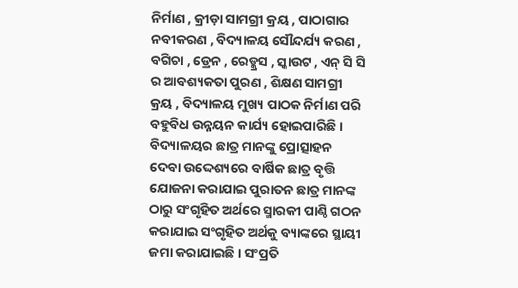ନିର୍ମାଣ , କ୍ରୀଡ଼ା ସାମଗ୍ରୀ କ୍ରୟ , ପାଠାଗାର ନବୀକରଣ , ବିଦ୍ୟାଳୟ ସୌନ୍ଦର୍ଯ୍ୟ କରଣ , ବଗିଚା , ଡ୍ରେନ , ରେଡ୍କ୍ରସ , ସ୍କାଉଟ , ଏନ୍ ସି ସି ର ଆବଶ୍ୟକତା ପୁରଣ , ଶିକ୍ଷଣ ସାମଗ୍ରୀ କ୍ରୟ , ବିଦ୍ୟାଳୟ ମୁଖ୍ୟ ପାଠକ ନିର୍ମାଣ ପରି ବହୁବିଧ ଉନ୍ନୟନ କାର୍ଯ୍ୟ ହୋଇପାରିଛି।
ବିଦ୍ୟାଳୟର ଛାତ୍ର ମାନଙ୍କୁ ପ୍ରୋତ୍ସାହନ ଦେବା ଉଦ୍ଦେଶ୍ୟରେ ବାର୍ଷିକ ଛାତ୍ର ବୃତ୍ତି ଯୋଜନା କରାଯାଇ ପୁରାତନ ଛାତ୍ର ମାନଙ୍କ ଠାରୁ ସଂଗୃହିତ ଅର୍ଥରେ ସ୍ମାରକୀ ପାଣ୍ଠି ଗଠନ କରାଯାଇ ସଂଗୃହିତ ଅର୍ଥକୁ ବ୍ୟାଙ୍କରେ ସ୍ଥାୟୀ ଜମା କରାଯାଇଛି। ସଂପ୍ରତି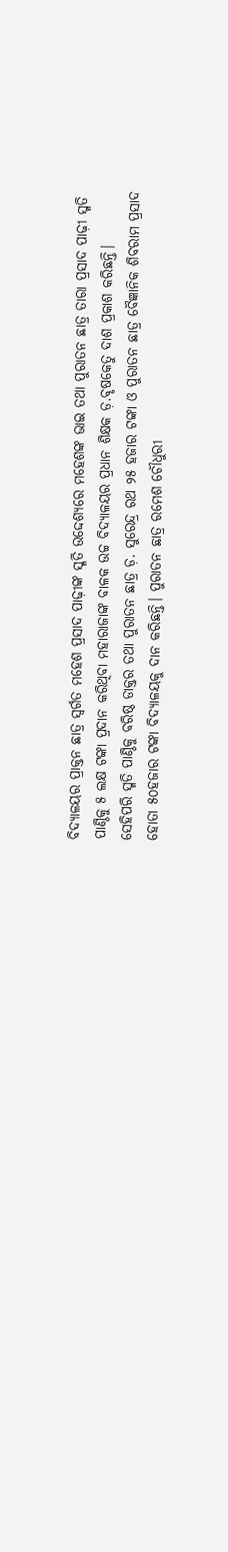ବିଦ୍ୟାଳୟର ପ୍ରାକ୍ତନ ଛାତ୍ର ସ୍ୱର୍ଗତ ମହେଶ ପ୍ରସାଦ ପାଢ଼ୀଙ୍କ ସ୍ମତି ଉଦ୍ଦେଶ୍ୟରେ ମହେଶଙ୍କ ଭାଇ ତଥା ପୁରାତନ ଛାତ୍ର ତାରା ପ୍ରସାଦ ପାଢ଼ୀ ସ୍ମତି ପାଣ୍ଠିକୁ ୫ ଲକ୍ଷ ଟଙ୍କା ପ୍ରଦାନ କରିଥିବା ମହାରାଜାଙ୍କ ବାଳକ ଉଚ୍ଚ ବିଦ୍ୟାଳୟର ପ୍ରଧାନ ଶିକ୍ଷକ ଡ଼.ବୃଷକେତୁ ଦାଶ ପ୍ରକାଶ କରିଛନ୍ତି।
ସେହିପରି ସ୍ମତି ପାଣ୍ଠିକୁ ବରିଷ୍ଠ ଡାକ୍ତର ତଥା ପୁରାତନ ଛାତ୍ର ଡ଼. ସୁରେନ୍ଦ୍ର ରଥ ୨୫ ହଜାର ଟଙ୍କା ଓ ପୁରାତନ ଛାତ୍ର ବୈଜ୍ଞାନିକ ଶିବରାମ ପ୍ରସାଦ ହୋତା ୫୦ହଜାର ଟଙ୍କା ବିଦ୍ୟାଳୟକୁ ଦାନ କରିଛନ୍ତି। ପୁରାତନ ଛାତ୍ର ରମେଶ ଚୌଧୁରୀ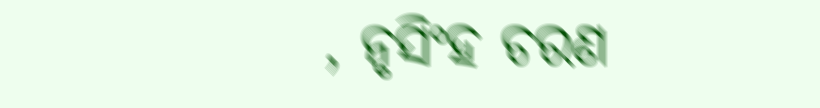, ନୃସିଂହ ଚରଣ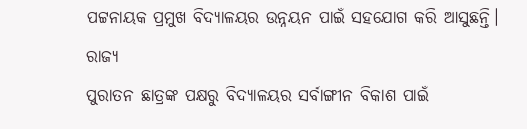ପଟ୍ଟନାୟକ ପ୍ରମୁଖ ବିଦ୍ୟାଳୟର ଉନ୍ନୟନ ପାଇଁ ସହଯୋଗ କରି ଆସୁଛନ୍ତି।
ରାଜ୍ୟ
ପୁରାତନ ଛାତ୍ରଙ୍କ ପକ୍ଷରୁ ବିଦ୍ୟାଳୟର ସର୍ବାଙ୍ଗୀନ ବିକାଶ ପାଇଁ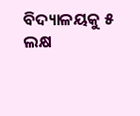ବିଦ୍ୟାଳୟକୁ ୫ ଲକ୍ଷ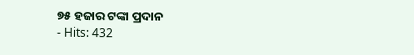୭୫ ହଜାର ଟଙ୍କା ପ୍ରଦାନ
- Hits: 432